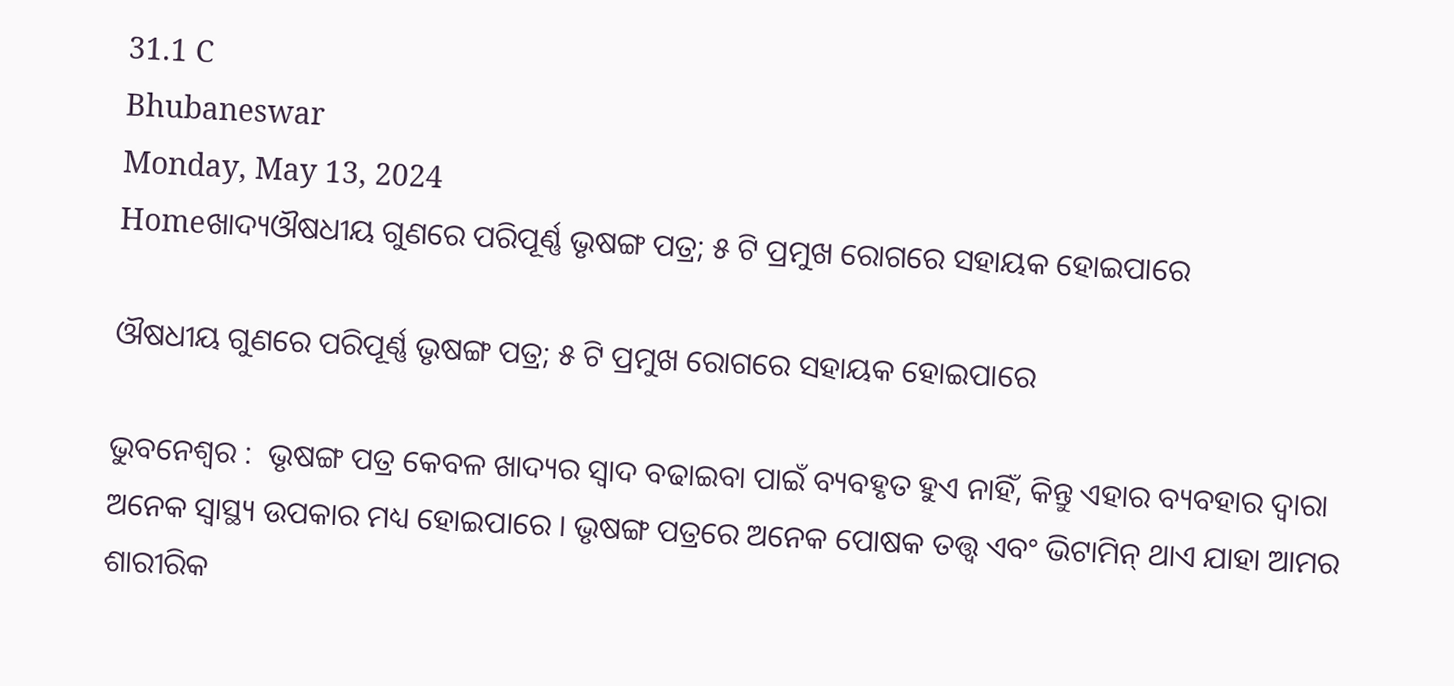31.1 C
Bhubaneswar
Monday, May 13, 2024
Homeଖାଦ୍ୟଔଷଧୀୟ ଗୁଣରେ ପରିପୂର୍ଣ୍ଣ ଭୃଷଙ୍ଗ ପତ୍ର; ୫ ଟି ପ୍ରମୁଖ ରୋଗରେ ସହାୟକ ହୋଇପାରେ

ଔଷଧୀୟ ଗୁଣରେ ପରିପୂର୍ଣ୍ଣ ଭୃଷଙ୍ଗ ପତ୍ର; ୫ ଟି ପ୍ରମୁଖ ରୋଗରେ ସହାୟକ ହୋଇପାରେ

ଭୁବନେଶ୍ୱର :  ଭୃଷଙ୍ଗ ପତ୍ର କେବଳ ଖାଦ୍ୟର ସ୍ୱାଦ ବଢାଇବା ପାଇଁ ବ୍ୟବହୃତ ହୁଏ ନାହିଁ, କିନ୍ତୁ ଏହାର ବ୍ୟବହାର ଦ୍ୱାରା ଅନେକ ସ୍ୱାସ୍ଥ୍ୟ ଉପକାର ମଧ୍ୟ ହୋଇପାରେ । ଭୃଷଙ୍ଗ ପତ୍ରରେ ଅନେକ ପୋଷକ ତତ୍ତ୍ୱ ଏବଂ ଭିଟାମିନ୍ ଥାଏ ଯାହା ଆମର ଶାରୀରିକ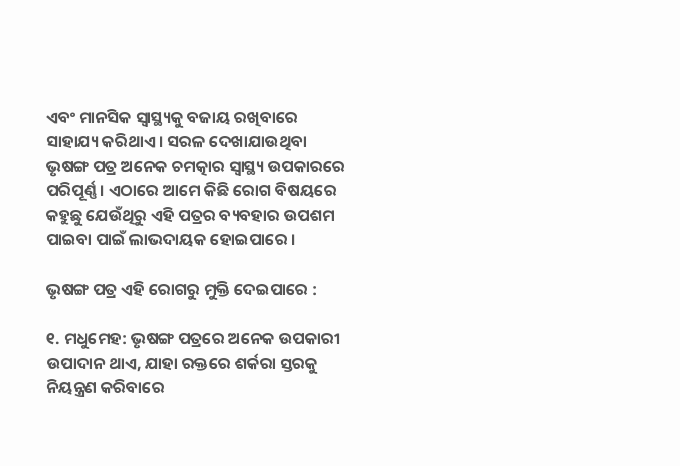ଏବଂ ମାନସିକ ସ୍ୱାସ୍ଥ୍ୟକୁ ବଜାୟ ରଖିବାରେ ସାହାଯ୍ୟ କରିଥାଏ । ସରଳ ଦେଖାଯାଉଥିବା ଭୃଷଙ୍ଗ ପତ୍ର ଅନେକ ଚମତ୍କାର ସ୍ୱାସ୍ଥ୍ୟ ଉପକାରରେ ପରିପୂର୍ଣ୍ଣ । ଏଠାରେ ଆମେ କିଛି ରୋଗ ବିଷୟରେ କହୁଛୁ ଯେଉଁଥିରୁ ଏହି ପତ୍ରର ବ୍ୟବହାର ଉପଶମ ପାଇବା ପାଇଁ ଲାଭଦାୟକ ହୋଇପାରେ ।

ଭୃଷଙ୍ଗ ପତ୍ର ଏହି ରୋଗରୁ ମୁକ୍ତି ଦେଇପାରେ :

୧. ମଧୁମେହ: ଭୃଷଙ୍ଗ ପତ୍ରରେ ଅନେକ ଉପକାରୀ ଉପାଦାନ ଥାଏ, ଯାହା ରକ୍ତରେ ଶର୍କରା ସ୍ତରକୁ ନିୟନ୍ତ୍ରଣ କରିବାରେ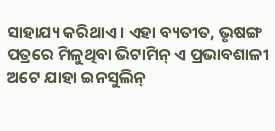ସାହାଯ୍ୟ କରିଥାଏ । ଏହା ବ୍ୟତୀତ, ଭୃଷଙ୍ଗ ପତ୍ରରେ ମିଳୁଥିବା ଭିଟାମିନ୍ ଏ ପ୍ରଭାବଶାଳୀ ଅଟେ ଯାହା ଇନସୁଲିନ୍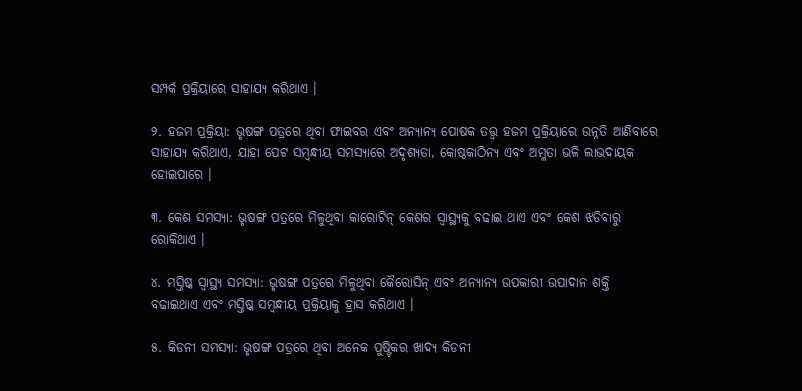ସମ୍ପର୍କ ପ୍ରକ୍ରିୟାରେ ସାହାଯ୍ୟ କରିଥାଏ ।

୨. ହଜମ ପ୍ରକ୍ରିୟା: ଭୃଷଙ୍ଗ ପତ୍ରରେ ଥିବା ଫାଇବର ଏବଂ ଅନ୍ୟାନ୍ୟ ପୋଷକ ତତ୍ତ୍ୱ ହଜମ ପ୍ରକ୍ରିୟାରେ ଉନ୍ନତି ଆଣିବାରେ ସାହାଯ୍ୟ କରିଥାଏ, ଯାହା ପେଟ ସମ୍ବନ୍ଧୀୟ ସମସ୍ୟାରେ ଅଦୃଶ୍ୟତା, କୋଷ୍ଠକାଠିନ୍ୟ ଏବଂ ଅମ୍ଳତା ଭଳି ଲାଭଦାୟକ ହୋଇପାରେ ।

୩. କେଶ ସମସ୍ୟା: ଭୃଷଙ୍ଗ ପତ୍ରରେ ମିଳୁଥିବା କାରୋଟିନ୍ କେଶର ସ୍ୱାସ୍ଥ୍ୟକୁ ବଢାଇ ଥାଏ ଏବଂ କେଶ ଝଡିବାରୁ ରୋକିଥାଏ ।

୪. ମସ୍ତିଷ୍କ ସ୍ୱାସ୍ଥ୍ୟ ସମସ୍ୟା: ଭୃଷଙ୍ଗ ପତ୍ରରେ ମିଳୁଥିବା କୈରୋସିନ୍ ଏବଂ ଅନ୍ୟାନ୍ୟ ଉପକାରୀ ଉପାଦାନ ଶକ୍ତି ବଢାଇଥାଏ ଏବଂ ମସ୍ତିଷ୍କ ସମ୍ବନ୍ଧୀୟ ପ୍ରକ୍ରିୟାକୁ ହ୍ରାସ କରିଥାଏ ।

୫. କିଡନୀ ସମସ୍ୟା: ଭୃଷଙ୍ଗ ପତ୍ରରେ ଥିବା ଅନେକ ପୁଷ୍ଟିକର ଖାଦ୍ୟ କିଡନୀ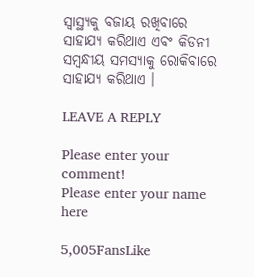ସ୍ୱାସ୍ଥ୍ୟକୁ ବଜାୟ ରଖିବାରେ ସାହାଯ୍ୟ କରିଥାଏ ଏବଂ କିଡନୀ ସମ୍ବନ୍ଧୀୟ ସମସ୍ୟାକୁ ରୋକିବାରେ ସାହାଯ୍ୟ କରିଥାଏ ।

LEAVE A REPLY

Please enter your comment!
Please enter your name here

5,005FansLike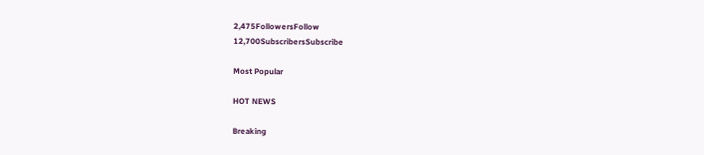2,475FollowersFollow
12,700SubscribersSubscribe

Most Popular

HOT NEWS

Breaking